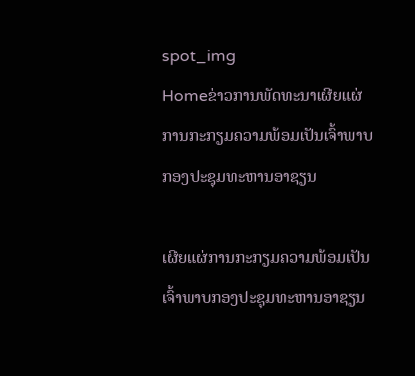spot_img
Homeຂ່າວການພັດທະນາເຜີຍແຜ່ການກະກຽມຄວາມພ້ອມເປັນເຈົ້າພາບກອງປະຊຸມທະຫານອາຊຽນ

ເຜີຍແຜ່ການກະກຽມຄວາມພ້ອມເປັນເຈົ້າພາບກອງປະຊຸມທະຫານອາຊຽນ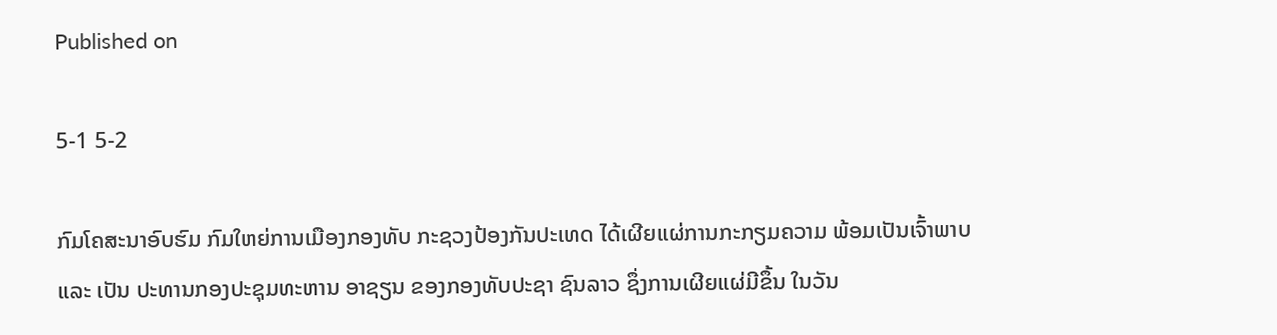Published on

5-1 5-2

ກົມໂຄສະນາອົບຮົມ ກົມໃຫຍ່ການເມືອງກອງທັບ ກະຊວງປ້ອງກັນປະເທດ ໄດ້ເຜີຍແຜ່ການກະກຽມຄວາມ ພ້ອມເປັນເຈົ້າພາບ ແລະ ເປັນ ປະທານກອງປະຊຸມທະຫານ ອາຊຽນ ຂອງກອງທັບປະຊາ ຊົນລາວ ຊຶ່ງການເຜີຍແຜ່ມີຂຶ້ນ ໃນວັນ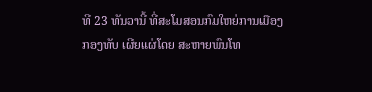ທີ 23 ທັນວານີ້ ທີ່ສະໂມສອນກົມໃຫຍ່ການເມືອງ ກອງທັບ ເຜີຍແຜ່ໂດຍ ສະຫາຍພົນໂທ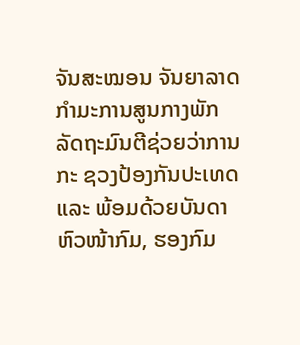ຈັນສະໝອນ ຈັນຍາລາດ ກຳມະການສູນກາງພັກ ລັດຖະມົນຕີຊ່ວຍວ່າການກະ ຊວງປ້ອງກັນປະເທດ ແລະ ພ້ອມດ້ວຍບັນດາຫົວໜ້າກົມ, ຮອງກົມ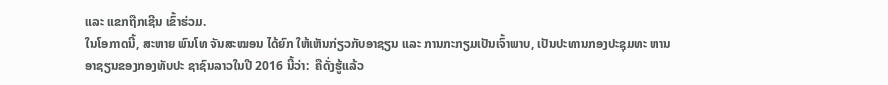ແລະ ແຂກຖືກເຊີນ ເຂົ້າຮ່ວມ.
ໃນໂອກາດນີ້, ສະຫາຍ ພົນໂທ ຈັນສະໝອນ ໄດ້ຍົກ ໃຫ້ເຫັນກ່ຽວກັບອາຊຽນ ແລະ ການກະກຽມເປັນເຈົ້າພາບ, ເປັນປະທານກອງປະຊຸມທະ ຫານອາຊຽນຂອງກອງທັບປະ ຊາຊົນລາວໃນປີ 2016 ນີ້ວ່າ:  ຄືດັ່ງຮູ້ແລ້ວ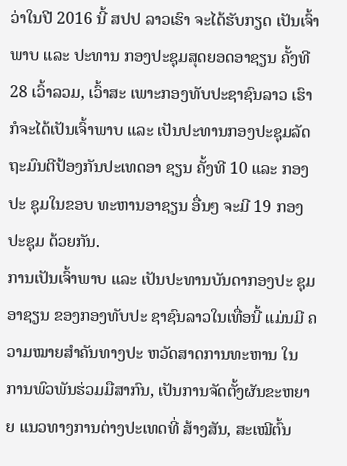ວ່າໃນປີ 2016 ນີ້ ສປປ ລາວເຮົາ ຈະໄດ້ຮັບກຽດ ເປັນເຈົ້າພາບ ແລະ ປະທານ ກອງປະຊຸມສຸດຍອດອາຊຽນ ຄັ້ງທີ 28 ເວົ້າລວມ, ເວົ້າສະ ເພາະກອງທັບປະຊາຊົນລາວ ເຮົາກໍຈະໄດ້ເປັນເຈົ້າພາບ ແລະ ເປັນປະທານກອງປະຊຸມລັດ ຖະມົນຕີປ້ອງກັນປະເທດອາ ຊຽນ ຄັ້ງທີ 10 ແລະ ກອງປະ ຊຸມໃນຂອບ ທະຫານອາຊຽນ ອື່ນໆ ຈະມີ 19 ກອງປະຊຸມ ດ້ວຍກັນ.
ການເປັນເຈົ້າພາບ ແລະ ເປັນປະທານບັນດາກອງປະ ຊຸມອາຊຽນ ຂອງກອງທັບປະ ຊາຊົນລາວໃນເທື່ອນີ້ ແມ່ນມີ ຄວາມໝາຍສຳຄັນທາງປະ ຫວັດສາດການທະຫານ ໃນ ການພົວພັນຮ່ວມມືສາກົນ, ເປັນການຈັດຕັ້ງຜັນຂະຫຍາຍ ແນວທາງການຕ່າງປະເທດທີ່ ສ້າງສັນ, ສະເໝີຕົ້ນ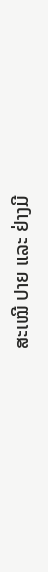ສະເໝີ ປາຍ ແລະ ຢ່າງມີ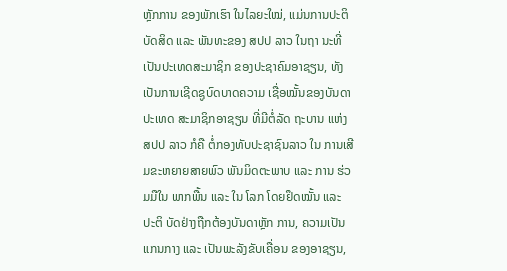ຫຼັກການ ຂອງພັກເຮົາ ໃນໄລຍະໃໝ່, ແມ່ນການປະຕິບັດສິດ ແລະ ພັນທະຂອງ ສປປ ລາວ ໃນຖາ ນະທີ່ເປັນປະເທດສະມາຊິກ ຂອງປະຊາຄົມອາຊຽນ, ທັງ ເປັນການເຊີດຊູບົດບາດຄວາມ ເຊື່ອໝັ້ນຂອງບັນດາ ປະເທດ ສະມາຊິກອາຊຽນ ທີ່ມີຕໍ່ລັດ ຖະບານ ແຫ່ງ ສປປ ລາວ ກໍຄື ຕໍ່ກອງທັບປະຊາຊົນລາວ ໃນ ການເສີມຂະຫຍາຍສາຍພົວ ພັນມິດຕະພາບ ແລະ ການ ຮ່ວມມືໃນ ພາກພື້ນ ແລະ ໃນ ໂລກ ໂດຍຢຶດໝັ້ນ ແລະ ປະຕິ ບັດຢ່າງຖືກຕ້ອງບັນດາຫຼັກ ການ, ຄວາມເປັນແກນກາງ ແລະ ເປັນພະລັງຂັບເຄື່ອນ ຂອງອາຊຽນ,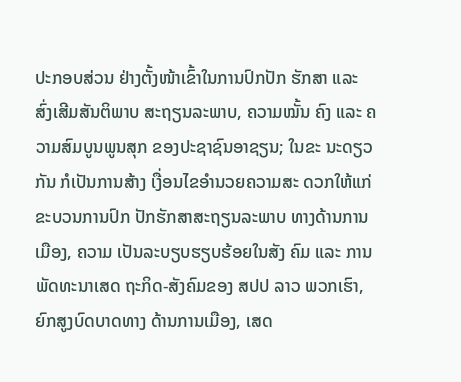ປະກອບສ່ວນ ຢ່າງຕັ້ງໜ້າເຂົ້າໃນການປົກປັກ ຮັກສາ ແລະ ສົ່ງເສີມສັນຕິພາບ ສະຖຽນລະພາບ, ຄວາມໝັ້ນ ຄົງ ແລະ ຄວາມສົມບູນພູນສຸກ ຂອງປະຊາຊົນອາຊຽນ; ໃນຂະ ນະດຽວກັນ ກໍເປັນການສ້າງ ເງື່ອນໄຂອຳນວຍຄວາມສະ ດວກໃຫ້ແກ່ຂະບວນການປົກ ປັກຮັກສາສະຖຽນລະພາບ ທາງດ້ານການເມືອງ, ຄວາມ ເປັນລະບຽບຮຽບຮ້ອຍໃນສັງ ຄົມ ແລະ ການພັດທະນາເສດ ຖະກິດ-ສັງຄົມຂອງ ສປປ ລາວ ພວກເຮົາ, ຍົກສູງບົດບາດທາງ ດ້ານການເມືອງ, ເສດ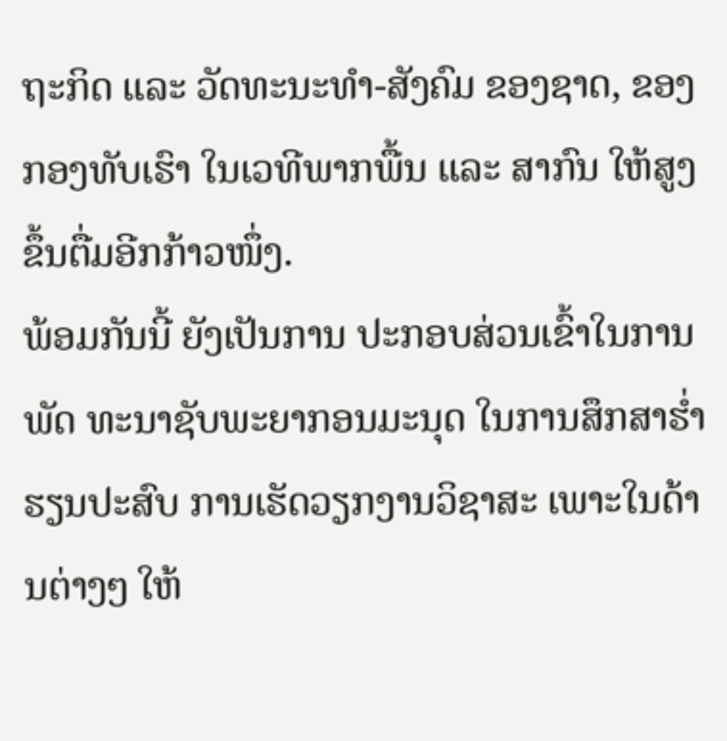ຖະກິດ ແລະ ວັດທະນະທຳ-ສັງຄົມ ຂອງຊາດ, ຂອງກອງທັບເຮົາ ໃນເວທີພາກພື້ນ ແລະ ສາກົນ ໃຫ້ສູງຂຶ້ນຕື່ມອີກກ້າວໜຶ່ງ.
ພ້ອມກັນນີ້ ຍັງເປັນການ ປະກອບສ່ວນເຂົ້າໃນການພັດ ທະນາຊັບພະຍາກອນມະນຸດ ໃນການສຶກສາຮ່ຳຮຽນປະສົບ ການເຮັດວຽກງານວິຊາສະ ເພາະໃນດ້ານຕ່າງໆ ໃຫ້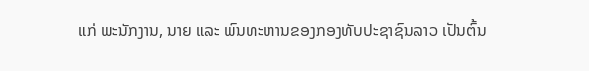ແກ່ ພະນັກງານ, ນາຍ ແລະ ພົນທະຫານຂອງກອງທັບປະຊາຊົນລາວ ເປັນຕົ້ນ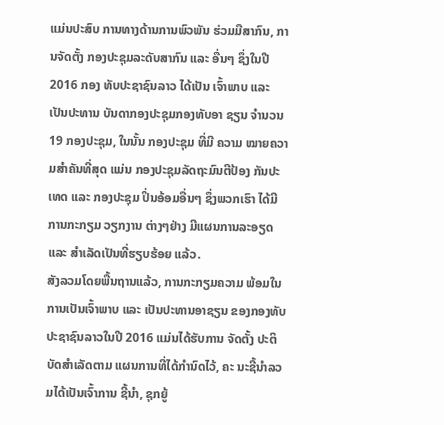ແມ່ນປະສົບ ການທາງດ້ານການພົວພັນ ຮ່ວມມືສາກົນ, ການຈັດຕັ້ງ ກອງປະຊຸມລະດັບສາກົນ ແລະ ອື່ນໆ ຊຶ່ງໃນປີ 2016 ກອງ ທັບປະຊາຊົນລາວ ໄດ້ເປັນ ເຈົ້າພາບ ແລະ ເປັນປະທານ ບັນດາກອງປະຊຸມກອງທັບອາ ຊຽນ ຈຳນວນ 19 ກອງປະຊຸມ, ໃນນັ້ນ ກອງປະຊຸມ ທີ່ມີ ຄວາມ ໝາຍຄວາມສຳຄັນທີ່ສຸດ ແມ່ນ ກອງປະຊຸມລັດຖະມົນຕີປ້ອງ ກັນປະເທດ ແລະ ກອງປະຊຸມ ປິ່ນອ້ອມອື່ນໆ ຊຶ່ງພວກເຮົາ ໄດ້ມີການກະກຽມ ວຽກງານ ຕ່າງໆຢ່າງ ມີແຜນການລະອຽດ ແລະ ສຳເລັດເປັນທີ່ຮຽບຮ້ອຍ ແລ້ວ.
ສັງລວມໂດຍພື້ນຖານແລ້ວ, ການກະກຽມຄວາມ ພ້ອມໃນການເປັນເຈົ້າພາບ ແລະ ເປັນປະທານອາຊຽນ ຂອງກອງທັບປະຊາຊົນລາວໃນປີ 2016 ແມ່ນໄດ້ຮັບການ ຈັດຕັ້ງ ປະຕິບັດສຳເລັດຕາມ ແຜນການທີ່ໄດ້ກຳນົດໄວ້, ຄະ ນະຊີ້ນຳລວມໄດ້ເປັນເຈົ້າການ ຊີ້ນຳ, ຊຸກຍູ້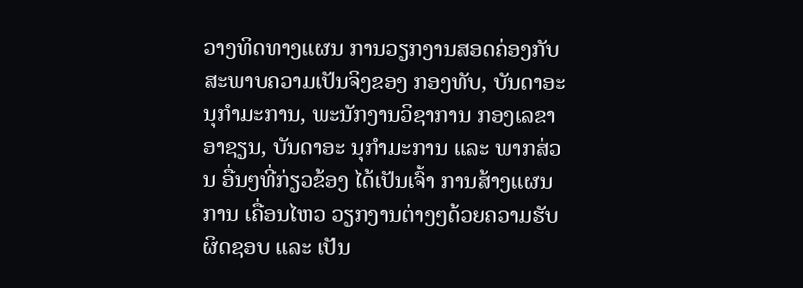ວາງທິດທາງແຜນ ການວຽກງານສອດຄ່ອງກັບ ສະພາບຄວາມເປັນຈິງຂອງ ກອງທັບ, ບັນດາອະນຸກຳມະການ, ພະນັກງານວິຊາການ ກອງເລຂາອາຊຽນ, ບັນດາອະ ນຸກຳມະການ ແລະ ພາກສ່ວນ ອື່ນໆທີ່ກ່ຽວຂ້ອງ ໄດ້ເປັນເຈົ້າ ການສ້າງແຜນການ ເຄື່ອນໄຫວ ວຽກງານຕ່າງໆດ້ວຍຄວາມຮັບ ຜິດຊອບ ແລະ ເປັນ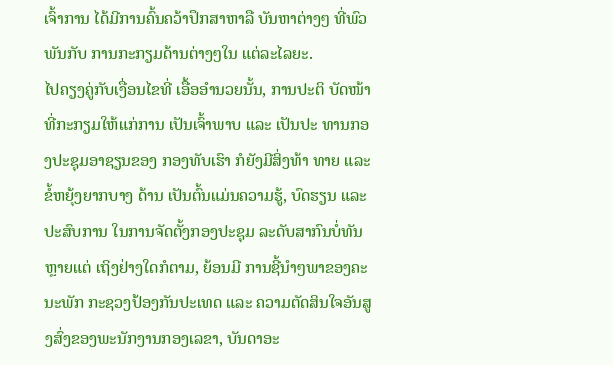ເຈົ້າການ ໄດ້ມີການຄົ້ນຄວ້າປຶກສາຫາລື ບັນຫາຕ່າງໆ ທີ່ພົວພັນກັບ ການກະກຽມດ້ານຕ່າງໆໃນ ແຕ່ລະໄລຍະ.
ໄປຄຽງຄູ່ກັບເງື່ອນໄຂທີ່ ເອື້ອອຳນວຍນັ້ນ, ການປະຕິ ບັດໜ້າທີ່ກະກຽມໃຫ້ແກ່ການ ເປັນເຈົ້າພາບ ແລະ ເປັນປະ ທານກອງປະຊຸມອາຊຽນຂອງ ກອງທັບເຮົາ ກໍຍັງມີສິ່ງທ້າ ທາຍ ແລະ ຂໍ້ຫຍຸ້ງຍາກບາງ ດ້ານ ເປັນຕົ້ນແມ່ນຄວາມຮູ້, ບົດຮຽນ ແລະ ປະສົບການ ໃນການຈັດຕັ້ງກອງປະຊຸມ ລະດັບສາກົນບໍ່ທັນຫຼາຍແຕ່ ເຖິງຢ່າງໃດກໍຕາມ, ຍ້ອນມີ ການຊີ້ນຳໆພາຂອງຄະນະພັກ ກະຊວງປ້ອງກັນປະເທດ ແລະ ຄວາມຕັດສິນໃຈອັນສູງສົ່ງຂອງພະນັກງານກອງເລຂາ, ບັນດາອະ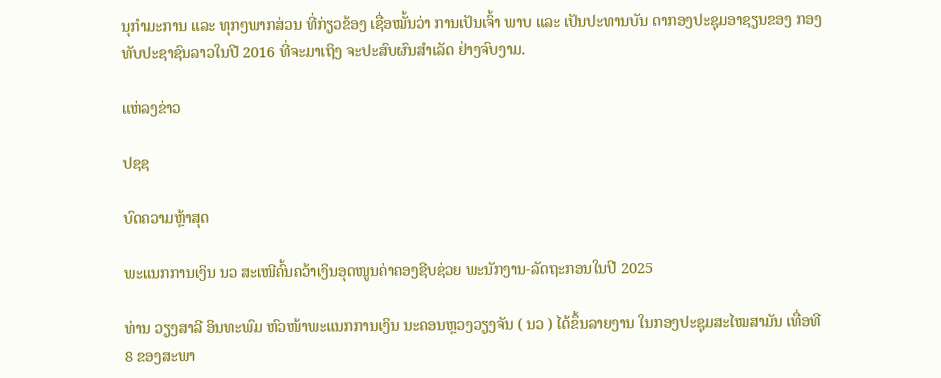ນຸກຳມະການ ແລະ ທຸກໆພາກສ່ວນ ທີ່ກ່ຽວຂ້ອງ ເຊື່ອໝັ້ນວ່າ ການເປັນເຈົ້າ ພາບ ແລະ ເປັນປະທານບັນ ດາກອງປະຊຸມອາຊຽນຂອງ ກອງທັບປະຊາຊົນລາວໃນປີ 2016 ທີ່ຈະມາເຖິງ ຈະປະສົບຜົນສຳເລັດ ຢ່າງຈົບງາມ.

ແຫ່ລງຂ່າວ

ປຊຊ

ບົດຄວາມຫຼ້າສຸດ

ພະແນກການເງິນ ນວ ສະເໜີຄົ້ນຄວ້າເງິນອຸດໜູນຄ່າຄອງຊີບຊ່ວຍ ພະນັກງານ-ລັດຖະກອນໃນປີ 2025

ທ່ານ ວຽງສາລີ ອິນທະພົມ ຫົວໜ້າພະແນກການເງິນ ນະຄອນຫຼວງວຽງຈັນ ( ນວ ) ໄດ້ຂຶ້ນລາຍງານ ໃນກອງປະຊຸມສະໄໝສາມັນ ເທື່ອທີ 8 ຂອງສະພາ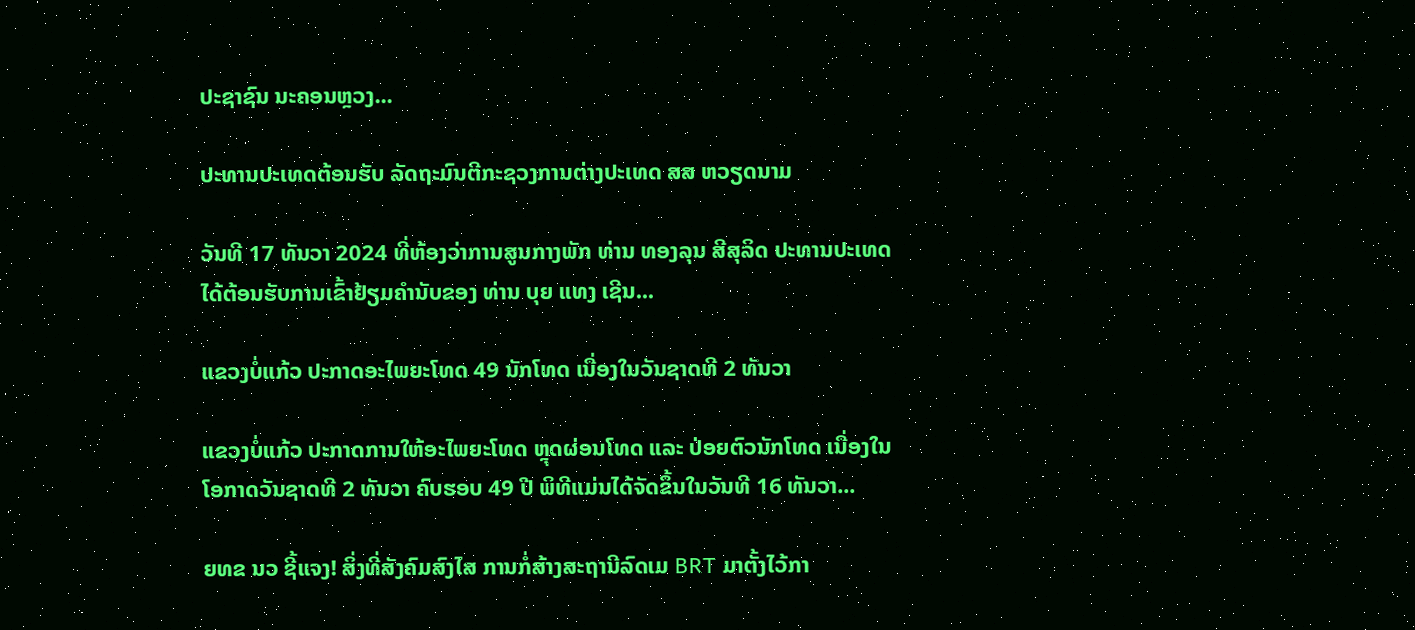ປະຊາຊົນ ນະຄອນຫຼວງ...

ປະທານປະເທດຕ້ອນຮັບ ລັດຖະມົນຕີກະຊວງການຕ່າງປະເທດ ສສ ຫວຽດນາມ

ວັນທີ 17 ທັນວາ 2024 ທີ່ຫ້ອງວ່າການສູນກາງພັກ ທ່ານ ທອງລຸນ ສີສຸລິດ ປະທານປະເທດ ໄດ້ຕ້ອນຮັບການເຂົ້າຢ້ຽມຄຳນັບຂອງ ທ່ານ ບຸຍ ແທງ ເຊີນ...

ແຂວງບໍ່ແກ້ວ ປະກາດອະໄພຍະໂທດ 49 ນັກໂທດ ເນື່ອງໃນວັນຊາດທີ 2 ທັນວາ

ແຂວງບໍ່ແກ້ວ ປະກາດການໃຫ້ອະໄພຍະໂທດ ຫຼຸດຜ່ອນໂທດ ແລະ ປ່ອຍຕົວນັກໂທດ ເນື່ອງໃນໂອກາດວັນຊາດທີ 2 ທັນວາ ຄົບຮອບ 49 ປີ ພິທີແມ່ນໄດ້ຈັດຂຶ້ນໃນວັນທີ 16 ທັນວາ...

ຍທຂ ນວ ຊີ້ແຈງ! ສິ່ງທີ່ສັງຄົມສົງໄສ ການກໍ່ສ້າງສະຖານີລົດເມ BRT ມາຕັ້ງໄວ້ກາ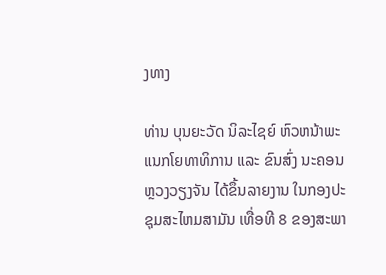ງທາງ

ທ່ານ ບຸນຍະວັດ ນິລະໄຊຍ໌ ຫົວຫນ້າພະແນກໂຍທາທິການ ແລະ ຂົນສົ່ງ ນະຄອນຫຼວງວຽງຈັນ ໄດ້ຂຶ້ນລາຍງານ ໃນກອງປະຊຸມສະໄຫມສາມັນ ເທື່ອທີ 8 ຂອງສະພາ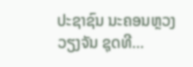ປະຊາຊົນ ນະຄອນຫຼວງວຽງຈັນ ຊຸດທີ...